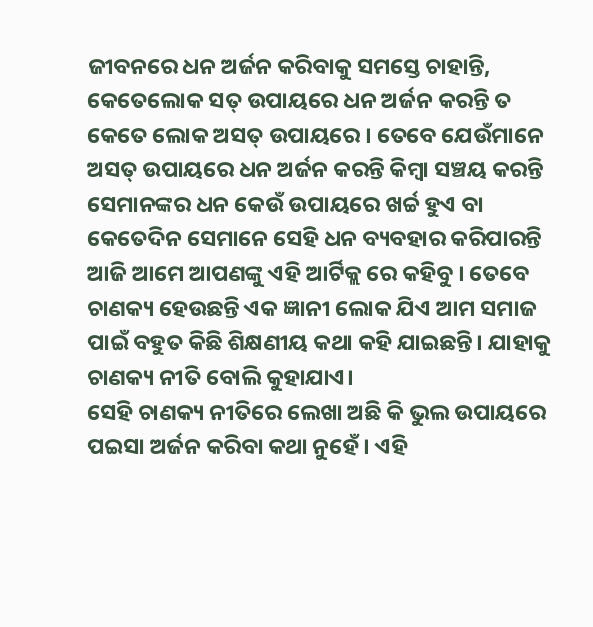ଜୀବନରେ ଧନ ଅର୍ଜନ କରିବାକୁ ସମସ୍ତେ ଚାହାନ୍ତି, କେତେଲୋକ ସତ୍ ଉପାୟରେ ଧନ ଅର୍ଜନ କରନ୍ତି ତ କେତେ ଲୋକ ଅସତ୍ ଉପାୟରେ । ତେବେ ଯେଉଁମାନେ ଅସତ୍ ଉପାୟରେ ଧନ ଅର୍ଜନ କରନ୍ତି କିମ୍ବା ସଞ୍ଚୟ କରନ୍ତି ସେମାନଙ୍କର ଧନ କେଉଁ ଉପାୟରେ ଖର୍ଚ୍ଚ ହୁଏ ବା କେତେଦିନ ସେମାନେ ସେହି ଧନ ବ୍ୟବହାର କରିପାରନ୍ତି ଆଜି ଆମେ ଆପଣଙ୍କୁ ଏହି ଆର୍ଟିକ୍ଲ ରେ କହିବୁ । ତେବେ ଚାଣକ୍ୟ ହେଉଛନ୍ତି ଏକ ଜ୍ଞାନୀ ଲୋକ ଯିଏ ଆମ ସମାଜ ପାଇଁ ବହୁତ କିଛି ଶିକ୍ଷଣୀୟ କଥା କହି ଯାଇଛନ୍ତି। ଯାହାକୁ ଚାଣକ୍ୟ ନୀତି ବୋଲି କୁହାଯାଏ।
ସେହି ଚାଣକ୍ୟ ନୀତିରେ ଲେଖା ଅଛି କି ଭୁଲ ଉପାୟରେ ପଇସା ଅର୍ଜନ କରିବା କଥା ନୁହେଁ । ଏହି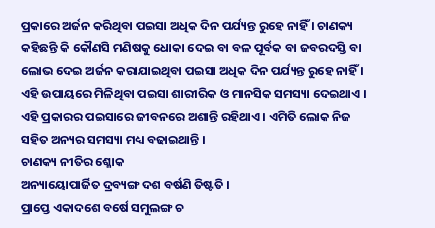ପ୍ରକାରେ ଅର୍ଜନ କରିଥିବା ପଇସା ଅଧିକ ଦିନ ପର୍ଯ୍ୟନ୍ତ ରୁହେ ନାହିଁ । ଚାଣକ୍ୟ କହିଛନ୍ତି କି କୌଣସି ମଣିଷକୁ ଧୋକା ଦେଇ ବା ବଳ ପୂର୍ବକ ବା ଜବରଦସ୍ତି ବା ଲୋଭ ଦେଇ ଅର୍ଜନ କରାଯାଇଥିବା ପଇସା ଅଧିକ ଦିନ ପର୍ଯ୍ୟନ୍ତ ରୁହେ ନାହିଁ । ଏହି ଉପାୟରେ ମିଳିଥିବା ପଇସା ଶାରୀରିକ ଓ ମାନସିକ ସମସ୍ୟା ଦେଇଥାଏ । ଏହି ପ୍ରକାରର ପଇସାରେ ଜୀବନରେ ଅଶାନ୍ତି ରହିଥାଏ । ଏମିତି ଲୋକ ନିଜ ସହିତ ଅନ୍ୟର ସମସ୍ୟା ମଧ୍ୟ ବଢାଇଥାନ୍ତି ।
ଚାଣକ୍ୟ ନୀତିର ଶ୍ଳୋକ
ଅନ୍ୟାୟୋପାର୍ଜିତ ଦ୍ରବ୍ୟଙ୍ଗ ଦଶ ବର୍ଷଣି ତିଷ୍ଟତି ।
ପ୍ରାପ୍ତେ ଏକାଦଶେ ବର୍ଷେ ସମୁଲଙ୍ଗ ଚ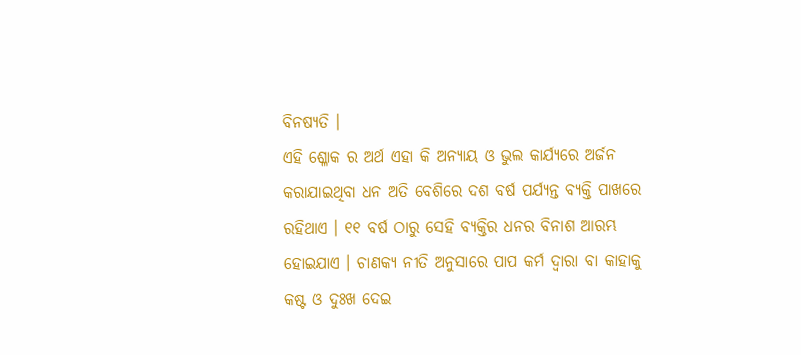ବିନଷ୍ୟତି ।
ଏହି ଶ୍ଳୋକ ର ଅର୍ଥ ଏହା କି ଅନ୍ୟାୟ ଓ ଭୁଲ କାର୍ଯ୍ୟରେ ଅର୍ଜନ କରାଯାଇଥିବା ଧନ ଅତି ବେଶିରେ ଦଶ ବର୍ଷ ପର୍ଯ୍ୟନ୍ତ ବ୍ୟକ୍ତି ପାଖରେ ରହିଥାଏ । ୧୧ ବର୍ଷ ଠାରୁ ସେହି ବ୍ୟକ୍ତିର ଧନର ବିନାଶ ଆରମ୍ଭ ହୋଇଯାଏ । ଚାଣକ୍ୟ ନୀତି ଅନୁସାରେ ପାପ କର୍ମ ଦ୍ଵାରା ବା କାହାକୁ କଷ୍ଟ ଓ ଦୁଃଖ ଦେଇ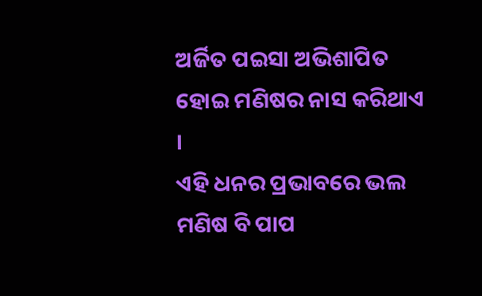ଅର୍ଜିତ ପଇସା ଅଭିଶାପିତ ହୋଇ ମଣିଷର ନାସ କରିଥାଏ ।
ଏହି ଧନର ପ୍ରଭାବରେ ଭଲ ମଣିଷ ବି ପାପ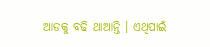ଆଡକୁ ବଢି ଥାଆନ୍ତି । ଏଥିପାଇଁ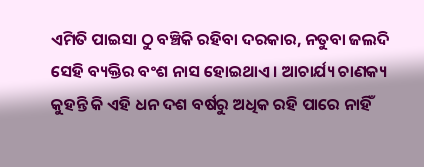ଏମିତି ପାଇସା ଠୁ ବଞ୍ଚିକି ରହିବା ଦରକାର, ନତୁବା ଜଲଦି ସେହି ବ୍ୟକ୍ତିର ବଂଶ ନାସ ହୋଇଥାଏ । ଆଚାର୍ଯ୍ୟ ଚାଣକ୍ୟ କୁହନ୍ତି କି ଏହି ଧନ ଦଶ ବର୍ଷରୁ ଅଧିକ ରହି ପାରେ ନାହିଁ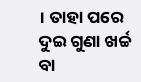। ତାହା ପରେ ଦୁଇ ଗୁଣା ଖର୍ଚ୍ଚ ବା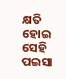କ୍ଷତି ହୋଇ ସେହି ପଇସା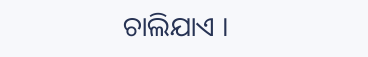ଚାଲିଯାଏ ।